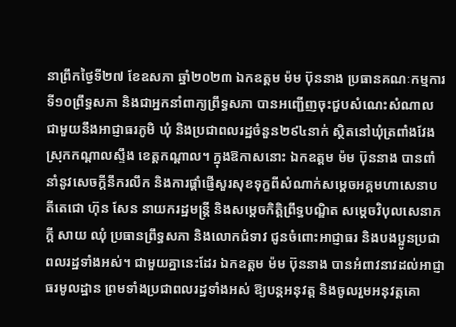នាព្រឹកថ្ងៃទី២៧ ខែឧសភា ឆ្នាំ២០២៣ ឯកឧត្តម ម៉ម ប៊ុននាង ប្រធានគណៈកម្មការទី១០ព្រឹទ្ធសភា និងជាអ្នកនាំពាក្យព្រឹទ្ធសភា បានអញ្ជើញចុះជួបសំណេះសំណាលជាមួយនឹងអាជ្ញាធរភូមិ ឃុំ និងប្រជាពលរដ្ឋចំនួន២៩៤នាក់ ស្ថិតនៅឃុំត្រពាំងវែង ស្រុកកណ្តាលស្ទឹង ខេត្តកណ្តាល។ ក្នុងឱកាសនោះ ឯកឧត្តម ម៉ម ប៊ុននាង បានពាំនាំនូវសេចក្តីនឹករលឹក និងការផ្តាំផ្ញើសួរសុខទុក្ខពីសំណាក់សម្តេចអគ្គមហាសេនាបតីតេជោ ហ៊ុន សែន នាយករដ្ឋមន្រ្តី និងសម្តេចកិត្តិព្រឹទ្ធបណ្ឌិត សម្តេចវិបុលសេនាភក្តី សាយ ឈុំ ប្រធានព្រឹទ្ធសភា និងលោកជំទាវ ជូនចំពោះអាជ្ញាធរ និងបងប្អូនប្រជាពលរដ្ឋទាំងអស់។ ជាមួយគ្នានេះដែរ ឯកឧត្តម ម៉ម ប៊ុននាង បានអំពាវនាវដល់អាជ្ញាធរមូលដ្ឋាន ព្រមទាំងប្រជាពលរដ្ឋទាំងអស់ ឱ្យបន្តអនុវត្ត និងចូលរួមអនុវត្តគោ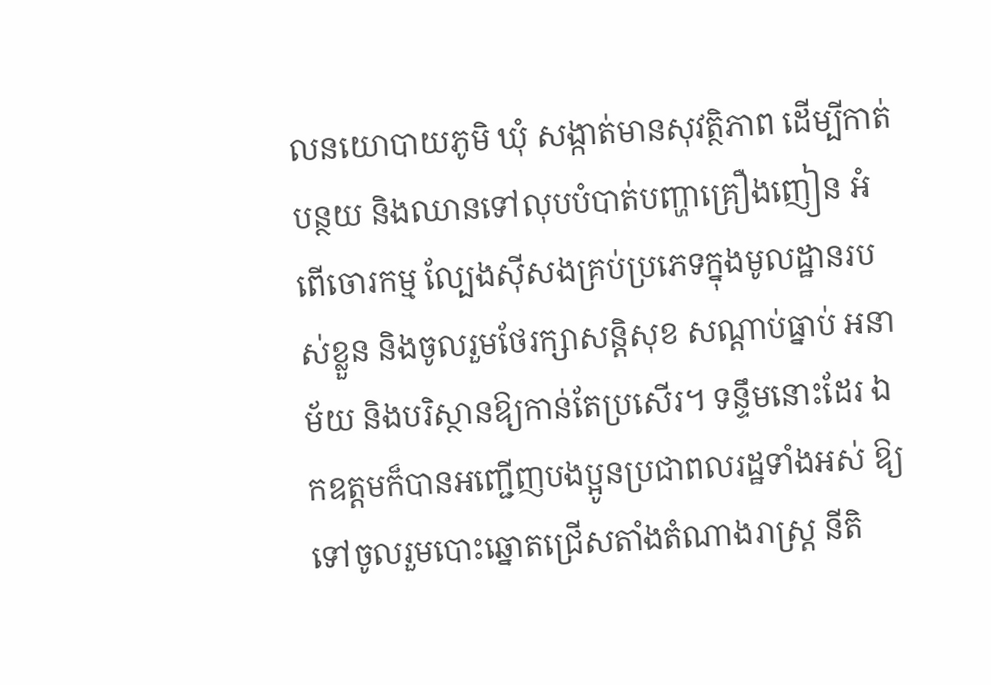លនយោបាយភូមិ ឃុំ សង្កាត់មានសុវត្ថិភាព ដើម្បីកាត់បន្ថយ និងឈានទៅលុបបំបាត់បញ្ហាគ្រឿងញៀន អំពើចោរកម្ម ល្បែងស៊ីសងគ្រប់ប្រភេទក្នុងមូលដ្ឋានរបស់ខ្លួន និងចូលរួមថែរក្សាសន្តិសុខ សណ្តាប់ធ្នាប់ អនាម័យ និងបរិស្ថានឱ្យកាន់តែប្រសើរ។ ទន្ទឹមនោះដែរ ឯកឧត្តមក៏បានអញ្ជើញបងប្អូនប្រជាពលរដ្ឋទាំងអស់ ឱ្យទៅចូលរួមបោះឆ្នោតជ្រើសតាំងតំណាងរាស្រ្ត នីតិ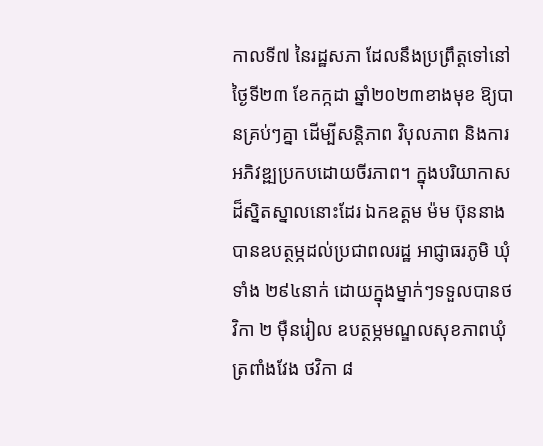កាលទី៧ នៃរដ្ឋសភា ដែលនឹងប្រព្រឹត្តទៅនៅថ្ងៃទី២៣ ខែកក្កដា ឆ្នាំ២០២៣ខាងមុខ ឱ្យបានគ្រប់ៗគ្នា ដើម្បីសន្តិភាព វិបុលភាព និងការអភិវឌ្ឍប្រកបដោយចីរភាព។ ក្នុងបរិយាកាសដ៏ស្និតស្នាលនោះដែរ ឯកឧត្តម ម៉ម ប៊ុននាង បានឧបត្ថម្ភដល់ប្រជាពលរដ្ឋ អាជ្ញាធរភូមិ ឃុំ ទាំង ២៩៤នាក់ ដោយក្នុងម្នាក់ៗទទួលបានថវិកា ២ ម៉ឺនរៀល ឧបត្ថម្ភមណ្ឌលសុខភាពឃុំត្រពាំងវែង ថវិកា ៨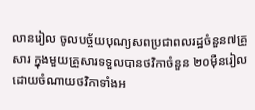លានរៀល ចូលបច្ច័យបុណ្យសពប្រជាពលរដ្ឋចំនួន៧គ្រួសារ ក្នុងមួយគ្រួសារទទួលបានថវិកាចំនួន ២០ម៉ឺនរៀល ដោយចំណាយថវិកាទាំងអ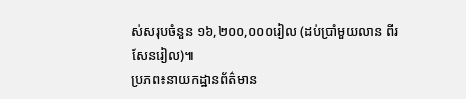ស់សរុបចំនួន ១៦,២០០,០០០រៀល (ដប់ប្រាំមួយលាន ពីរសែនរៀល)៕
ប្រភព៖នាយកដ្ឋានព័ត៌មាន